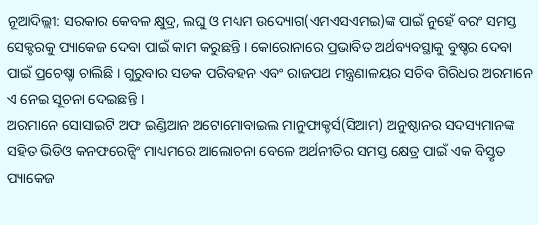ନୂଆଦିଲ୍ଲୀ: ସରକାର କେବଳ କ୍ଷୁଦ୍ର, ଲଘୁ ଓ ମଧ୍ୟମ ଉଦ୍ୟୋଗ(ଏମଏସଏମଇ)ଙ୍କ ପାଇଁ ନୁହେଁ ବରଂ ସମସ୍ତ ସେକ୍ଟରକୁ ପ୍ୟାକେଜ ଦେବା ପାଇଁ କାମ କରୁଛନ୍ତି । କୋରୋନାରେ ପ୍ରଭାବିତ ଅର୍ଥବ୍ୟବସ୍ଥାକୁ ବୁଷ୍ଚର ଦେବା ପାଇଁ ପ୍ରଚେଷ୍ଚା ଚାଲିଛି । ଗୁରୁବାର ସଡକ ପରିବହନ ଏବଂ ରାଜପଥ ମନ୍ତ୍ରଣାଳୟର ସଚିବ ଗିରିଧର ଅରମାନେ ଏ ନେଇ ସୂଚନା ଦେଇଛନ୍ତି ।
ଅରମାନେ ସୋସାଇଟି ଅଫ ଇଣ୍ଡିଆନ ଅଟୋମୋବାଇଲ ମାନୁଫାକ୍ଚର୍ସ(ସିଆମ) ଅନୁଷ୍ଠାନର ସଦସ୍ୟମାନଙ୍କ ସହିତ ଭିଡିଓ କନଫରେନ୍ସିଂ ମାଧ୍ୟମରେ ଆଲୋଚନା ବେଳେ ଅର୍ଥନୀତିର ସମସ୍ତ କ୍ଷେତ୍ର ପାଇଁ ଏକ ବିସ୍ତୃତ ପ୍ୟାକେଜ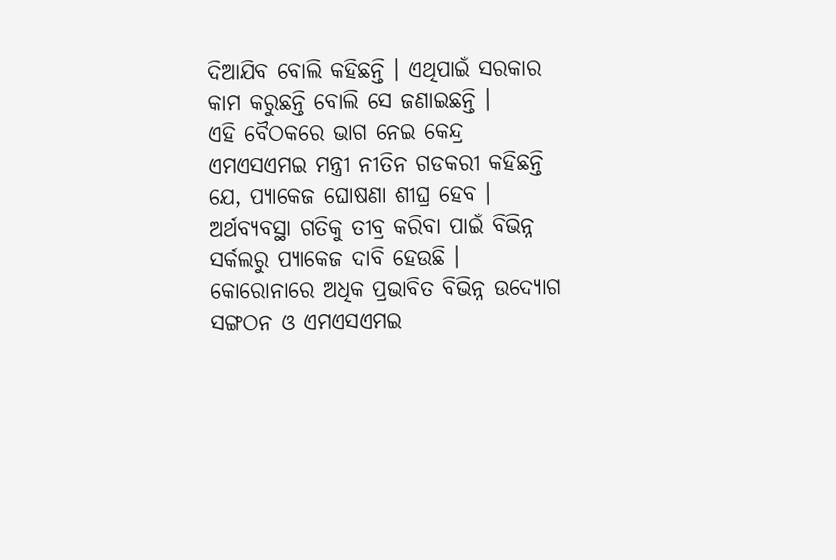ଦିଆଯିବ ବୋଲି କହିଛନ୍ତି । ଏଥିପାଇଁ ସରକାର କାମ କରୁଛନ୍ତି ବୋଲି ସେ ଜଣାଇଛନ୍ତି ।
ଏହି ବୈଠକରେ ଭାଗ ନେଇ କେନ୍ଦ୍ର ଏମଏସଏମଇ ମନ୍ତ୍ରୀ ନୀତିନ ଗଡକରୀ କହିଛନ୍ତି ଯେ, ପ୍ୟାକେଜ ଘୋଷଣା ଶୀଘ୍ର ହେବ । ଅର୍ଥବ୍ୟବସ୍ଥା ଗତିକୁ ତୀବ୍ର କରିବା ପାଇଁ ବିଭିନ୍ନ ସର୍କଲରୁ ପ୍ୟାକେଜ ଦାବି ହେଉଛି ।
କୋରୋନାରେ ଅଧିକ ପ୍ରଭାବିତ ବିଭିନ୍ନ ଉଦ୍ୟୋଗ ସଙ୍ଗଠନ ଓ ଏମଏସଏମଇ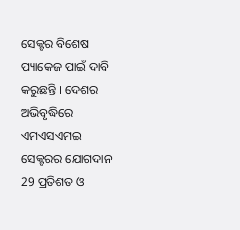ସେକ୍ଟର ବିଶେଷ ପ୍ୟାକେଜ ପାଇଁ ଦାବି କରୁଛନ୍ତି । ଦେଶର ଅଭିବୃଦ୍ଧିରେ ଏମଏସଏମଇ ସେକ୍ଟରର ଯୋଗଦାନ 29 ପ୍ରତିଶତ ଓ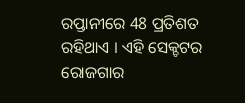ରପ୍ତାନୀରେ 48 ପ୍ରତିଶତ ରହିଥାଏ । ଏହି ସେକ୍ଚଟର ରୋଜଗାର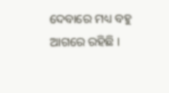ଦେବାରେ ମଧ୍ୟ ବହୁ ଆଗରେ ରହିଛି ।